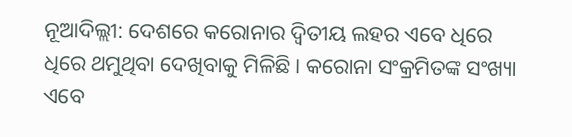ନୂଆଦିଲ୍ଲୀ: ଦେଶରେ କରୋନାର ଦ୍ୱିତୀୟ ଲହର ଏବେ ଧିରେ ଧିରେ ଥମୁଥିବା ଦେଖିବାକୁ ମିଳିଛି । କରୋନା ସଂକ୍ରମିତଙ୍କ ସଂଖ୍ୟା ଏବେ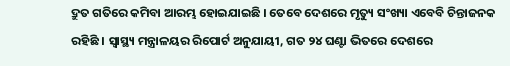ଦ୍ରୁତ ଗତିରେ କମିବା ଆରମ୍ଭ ହୋଇଯାଇଛି । ତେବେ ଦେଶରେ ମୃତ୍ୟୁ ସଂଖ୍ୟା ଏବେବି ଚିନ୍ତାଜନକ ରହିଛି । ସ୍ୱାସ୍ଥ୍ୟ ମନ୍ତ୍ରାଳୟର ରିପୋର୍ଟ ଅନୁଯାୟୀ, ଗତ ୨୪ ଘଣ୍ଟା ଭିତରେ ଦେଶରେ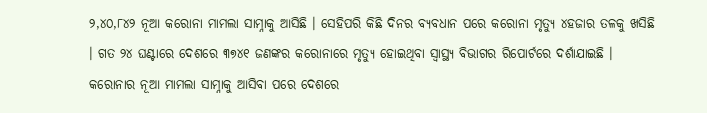୨,୪୦,୮୪୨ ନୂଆ କରୋନା ମାମଲା ସାମ୍ନାକୁ ଆସିଛି । ସେହିପରି କିଛି ଦିନର ବ୍ୟବଧାନ ପରେ କରୋନା ମୃତ୍ୟୁ ୪ହଜାର ତଳକୁ ଖସିଛି । ଗତ ୨୪ ଘଣ୍ଟାରେ ଦେଶରେ ୩୭୪୧ ଜଣଙ୍କର କରୋନାରେ ମୃତ୍ୟୁ ହୋଇଥିବା ସ୍ୱାସ୍ଥ୍ୟ ବିଭାଗର ରିପୋର୍ଟରେ ଦର୍ଶାଯାଇଛି ।
କରୋନାର ନୂଆ ମାମଲା ସାମ୍ନାକୁ ଆସିବା ପରେ ଦେଶରେ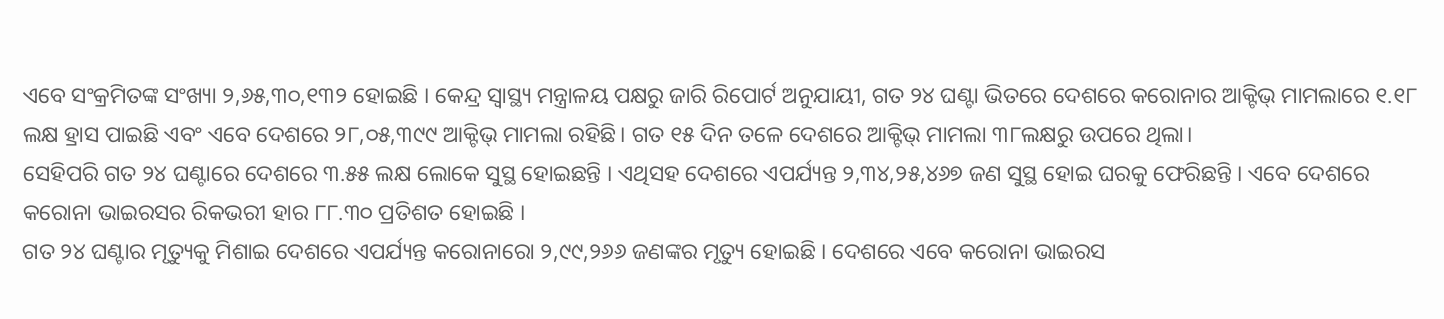ଏବେ ସଂକ୍ରମିତଙ୍କ ସଂଖ୍ୟା ୨,୬୫,୩୦,୧୩୨ ହୋଇଛି । କେନ୍ଦ୍ର ସ୍ୱାସ୍ଥ୍ୟ ମନ୍ତ୍ରାଳୟ ପକ୍ଷରୁ ଜାରି ରିପୋର୍ଟ ଅନୁଯାୟୀ, ଗତ ୨୪ ଘଣ୍ଟା ଭିତରେ ଦେଶରେ କରୋନାର ଆକ୍ଟିଭ୍ ମାମଲାରେ ୧.୧୮ ଲକ୍ଷ ହ୍ରାସ ପାଇଛି ଏବଂ ଏବେ ଦେଶରେ ୨୮,୦୫,୩୯୯ ଆକ୍ଟିଭ୍ ମାମଲା ରହିଛି। ଗତ ୧୫ ଦିନ ତଳେ ଦେଶରେ ଆକ୍ଟିଭ୍ ମାମଲା ୩୮ଲକ୍ଷରୁ ଉପରେ ଥିଲା।
ସେହିପରି ଗତ ୨୪ ଘଣ୍ଟାରେ ଦେଶରେ ୩.୫୫ ଲକ୍ଷ ଲୋକେ ସୁସ୍ଥ ହୋଇଛନ୍ତି । ଏଥିସହ ଦେଶରେ ଏପର୍ଯ୍ୟନ୍ତ ୨,୩୪,୨୫,୪୬୭ ଜଣ ସୁସ୍ଥ ହୋଇ ଘରକୁ ଫେରିଛନ୍ତି । ଏବେ ଦେଶରେ କରୋନା ଭାଇରସର ରିକଭରୀ ହାର ୮୮.୩୦ ପ୍ରତିଶତ ହୋଇଛି ।
ଗତ ୨୪ ଘଣ୍ଟାର ମୃତ୍ୟୁକୁ ମିଶାଇ ଦେଶରେ ଏପର୍ଯ୍ୟନ୍ତ କରୋନାରୋ ୨,୯୯,୨୬୬ ଜଣଙ୍କର ମୃତ୍ୟୁ ହୋଇଛି । ଦେଶରେ ଏବେ କରୋନା ଭାଇରସ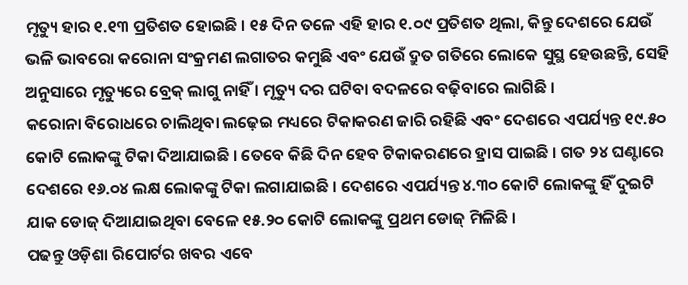ମୃତ୍ୟୁ ହାର ୧.୧୩ ପ୍ରତିଶତ ହୋଇଛି । ୧୫ ଦିନ ତଳେ ଏହି ହାର ୧.୦୯ ପ୍ରତିଶତ ଥିଲା, କିନ୍ତୁ ଦେଶରେ ଯେଉଁ ଭଳି ଭାବରୋ କରୋନା ସଂକ୍ରମଣ ଲଗାତର କମୁଛି ଏବଂ ଯେଉଁ ଦ୍ରୁତ ଗତିରେ ଲୋକେ ସୁସ୍ଥ ହେଉଛନ୍ତି, ସେହି ଅନୁସାରେ ମୃତ୍ୟୁରେ ବ୍ରେକ୍ ଲାଗୁ ନାହିଁ । ମୃତ୍ୟୁ ଦର ଘଟିବା ବଦଳରେ ବଢ଼ିବାରେ ଲାଗିଛି ।
କରୋନା ବିରୋଧରେ ଚାଲିଥିବା ଲଢ଼େଇ ମଧ୍ୟରେ ଟିକାକରଣ ଜାରି ରହିଛି ଏବଂ ଦେଶରେ ଏପର୍ଯ୍ୟନ୍ତ ୧୯.୫୦ କୋଟି ଲୋକଙ୍କୁ ଟିକା ଦିଆଯାଇଛି । ତେବେ କିଛି ଦିନ ହେବ ଟିକାକରଣରେ ହ୍ରାସ ପାଇଛି । ଗତ ୨୪ ଘଣ୍ଟାରେ ଦେଶରେ ୧୬.୦୪ ଲକ୍ଷ ଲୋକଙ୍କୁ ଟିକା ଲଗାଯାଇଛି । ଦେଶରେ ଏପର୍ଯ୍ୟନ୍ତ ୪.୩୦ କୋଟି ଲୋକଙ୍କୁ ହିଁ ଦୁଇଟି ଯାକ ଡୋଜ୍ ଦିଆଯାଇଥିବା ବେଳେ ୧୫.୨୦ କୋଟି ଲୋକଙ୍କୁ ପ୍ରଥମ ଡୋଜ୍ ମିଳିଛି ।
ପଢନ୍ତୁ ଓଡ଼ିଶା ରିପୋର୍ଟର ଖବର ଏବେ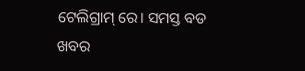ଟେଲିଗ୍ରାମ୍ ରେ। ସମସ୍ତ ବଡ ଖବର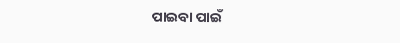ପାଇବା ପାଇଁ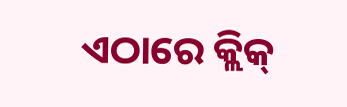ଏଠାରେ କ୍ଲିକ୍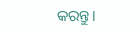କରନ୍ତୁ।